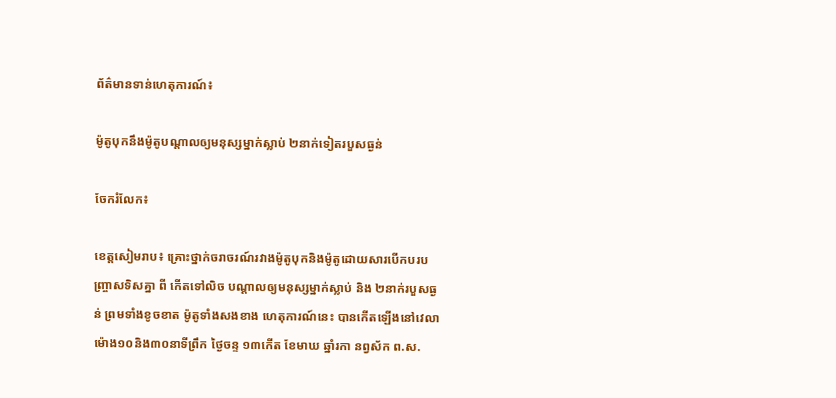ព័ត៌មានទាន់ហេតុការណ៍៖

ម៉ូតូបុកនឹងម៉ូតូបណ្តាលឲ្យមនុស្សម្នាក់ស្លាប់ ២នាក់ទៀតរបួសធ្ងន់

ចែករំលែក៖

ខេត្តសៀមរាប៖ គ្រោះថ្នាក់ចរាចរណ៍រវាងម៉ូតូបុកនិងម៉ូតូដោយសារបើកបរបញ្រ្ចាសទិសគ្នា ពី កើតទៅលិច បណ្តាលឲ្យមនុស្សម្នាក់ស្លាប់ និង ២នាក់របួសធ្ងន់ ព្រមទាំងខូចខាត ម៉ូតូទាំងសងខាង ហេតុការណ៍នេះ បានកើតឡើងនៅវេលាម៉ោង១០និង៣០នាទីព្រឹក ថ្ងៃចន្ទ ១៣កើត ខែមាឃ ឆ្នាំរកា នព្វស័ក ព.ស.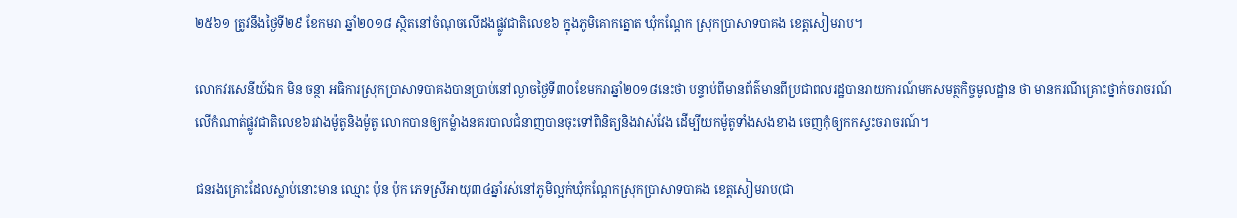២៥៦១ ត្រូវនឹងថ្ងៃទី២៩ ខែកមរា ឆ្នាំ២០១៨ ស្ថិតនៅចំណុចលើដងផ្លូវជាតិលេខ៦ ក្នុងភូមិគោកត្នោត ឃុំកណ្តែក ស្រុកប្រាសាទបាគង ខេត្តសៀមរាប។

លោកវរសេនីយ៍ឯក មិន ចន្ថា អធិការស្រុកប្រាសាទបាគងបានប្រាប់នៅល្ងាចថ្ងៃទី៣០ខែមករាឆ្នាំ២០១៨នេះថា បន្ទាប់ពីមានព័ត៌មានពីប្រជាពលរដ្ឋបានរាយការណ៍មកសមត្ថកិច្ចមូលដ្ឋាន ថា មានករណីគ្រោះថ្នាក់ចរាចរណ៍លើកំណាត់ផ្លូវជាតិលេខ៦រវាងម៉ូតូនិងម៉ូតូ លោកបានឲ្យកម្លំាងនគរបាលជំនាញបានចុះទៅពិនិត្យនិងវាស់វែង ដើម្បីយកម៉ូតូទាំងសងខាង ចេញកុំឲ្យកកស្ទះចរាចរណ៍។

ជនរងគ្រោះដែលស្លាប់នោះមាន ឈ្មោះ ប៉ុន ប៉ុក ភេទស្រីអាយុ៣៤ឆ្នាំរស់នៅភូមិល្អក់ឃុំកណ្តែកស្រុកប្រាសាទបាគង ខេត្តសៀមរាប(ជា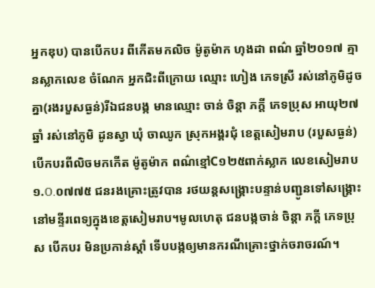អ្នកឌុប) បានបើកបរ ពីកើតមកលិច ម៉ូតូម៉ាក ហុងដា ពណ៌ ឆ្នាំ២០១៧ គ្មានស្លាកលេខ ចំណែក អ្នកជិះពីក្រោយ ឈ្មោះ ហៀង ភេទស្រី រស់នៅភូមិដូចគ្នា(រងរបួសធ្ងន់)រីឯជនបង្ក មានឈ្មោះ ចាន់ ចិន្តា ភក្តី ភេទប្រុស អាយុ២៧ឆ្នាំ រស់នៅភូមិ ដូនស្វា ឃុំ ចាឈូក ស្រុកអង្គរជុំ ខេត្តសៀមរាប (របួសធ្ងន់) បើកបរពីលិចមកកើត ម៉ូតូម៉ាក ពណ៌ខ្មៅC១២៥ពាក់ស្លាក លេខសៀមរាប១.O.០៧៧៥ ជនរងគ្រោះត្រូវបាន រថយន្តសង្គ្រោះបន្ទាន់បញ្ជូនទៅសង្គ្រោះនៅមន្ទីរពេទ្យក្នុងខេត្តសៀមរាប។មូលហេតុ ជនបង្កចាន់ ចិន្តា ភក្តី ភេទប្រុស បើកបរ មិនប្រកាន់ស្តាំ ទើបបង្កឲ្យមានករណីគ្រោះថ្នាក់ចរាចរណ៍។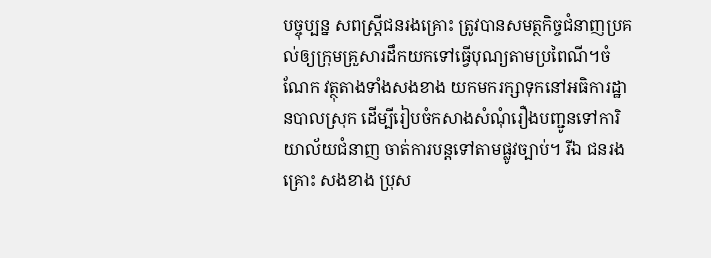បច្ចុប្បន្ន សពស្ត្រីជនរងគ្រោះ ត្រូវបានសមត្ថកិច្ចជំនាញប្រគល់ឲ្យក្រុមគ្រួសារដឹកយកទៅធ្វើបុណ្យតាមប្រពៃណី។ចំណែក វត្ថុតាងទាំងសងខាង យកមករក្សាទុកនៅអធិការដ្ឋានបាលស្រុក ដើម្បីរៀបចំកសាងសំណុំរឿងបញ្ជូនទៅការិយាល័យជំនាញ ចាត់ការបន្តទៅតាមផ្លូវច្បាប់។ រីឯ ជនរងគ្រោះ សងខាង ប្រុស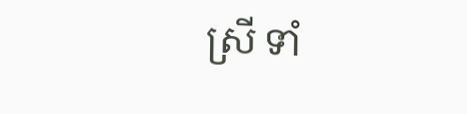ស្រី ទាំ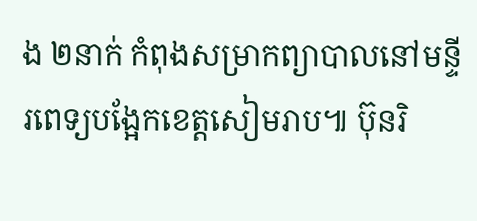ង ២នាក់ កំពុងសម្រាកព្យាបាលនៅមន្ទីរពេទ្យបង្អែកខេត្តសៀមរាប៕ ប៊ុនរិ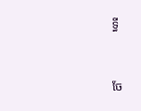ទ្ធី


ចែ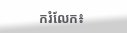ករំលែក៖